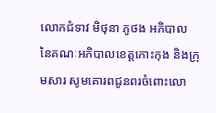លោកជំទាវ មិថុនា ភូថង អភិបាល នៃគណៈអភិបាលខេត្តកោះកុង និងក្រុមសារ សូមគោរពជូនពរចំពោះលោ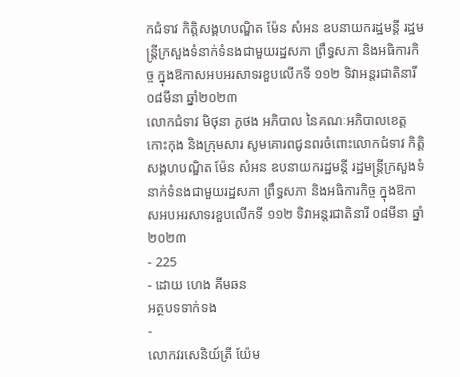កជំទាវ កិត្តិសង្គហបណ្ឌិត ម៉ែន សំអន ឧបនាយករដ្ឋមន្តី រដ្ឋមន្ត្រីក្រសួងទំនាក់ទំនងជាមួយរដ្ឋសភា ព្រឹទ្ធសភា និងអធិការកិច្ច ក្នុងឱកាសអបអរសាទរខួបលើកទី ១១២ ទិវាអន្តរជាតិនារី ០៨មីនា ឆ្នាំ២០២៣
លោកជំទាវ មិថុនា ភូថង អភិបាល នៃគណៈអភិបាលខេត្តកោះកុង និងក្រុមសារ សូមគោរពជូនពរចំពោះលោកជំទាវ កិត្តិសង្គហបណ្ឌិត ម៉ែន សំអន ឧបនាយករដ្ឋមន្តី រដ្ឋមន្ត្រីក្រសួងទំនាក់ទំនងជាមួយរដ្ឋសភា ព្រឹទ្ធសភា និងអធិការកិច្ច ក្នុងឱកាសអបអរសាទរខួបលើកទី ១១២ ទិវាអន្តរជាតិនារី ០៨មីនា ឆ្នាំ២០២៣
- 225
- ដោយ ហេង គីមឆន
អត្ថបទទាក់ទង
-
លោកវរសេនិយ៍ត្រី យ៉ែម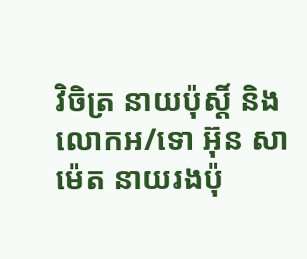វិចិត្រ នាយប៉ុស្ដិ៍ និងលេាកអ/ទេា អ៊ុន សាម៉េត នាយរងប៉ុ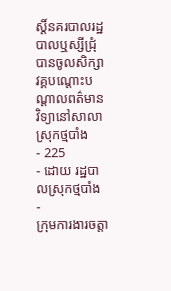ស្ដិ៍នគរបាលរដ្ឋបាលឬស្សីជ្រុំបានចូលសិក្សាវគ្គបណ្ដោះបណ្ដាលពត៌មានវិទ្យានៅសាលាស្រុកថ្មបាំង
- 225
- ដោយ រដ្ឋបាលស្រុកថ្មបាំង
-
ក្រុមការងារចត្តា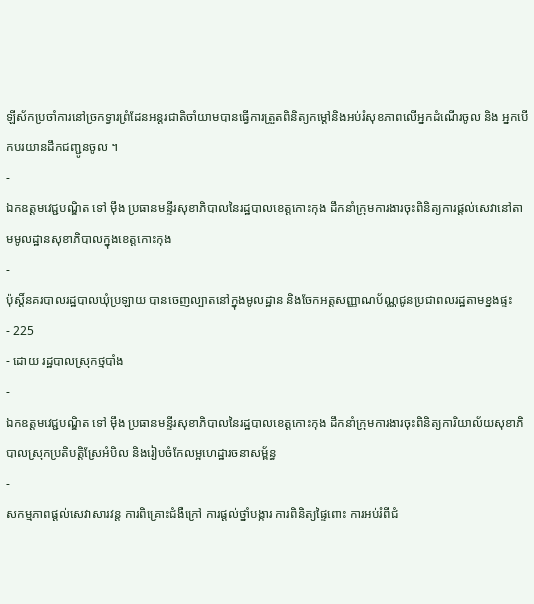ឡីស័កប្រចាំការនៅច្រកទ្វារព្រំដែនអន្ដរជាតិចាំយាមបានធ្វើការត្រួតពិនិត្យកម្ដៅនិងអប់រំសុខភាពលើអ្នកដំណើរចូល និង អ្នកបើកបរយានដឹកជញ្ជូនចូល ។
-
ឯកឧត្ដមវេជ្ជបណ្ឌិត ទៅ ម៉ឹង ប្រធានមន្ទីរសុខាភិបាលនៃរដ្ឋបាលខេត្តកោះកុង ដឹកនាំក្រុមការងារចុះពិនិត្យការផ្ដល់សេវានៅតាមមូលដ្ឋានសុខាភិបាលក្នុងខេត្តកោះកុង
-
ប៉ុស្តិ៍នគរបាលរដ្ឋបាលឃុំប្រឡាយ បានចេញល្បាតនៅក្នុងមូលដ្ឋាន និងចែកអត្តសញ្ញាណប័ណ្ណជូនប្រជាពលរដ្ឋតាមខ្នងផ្ទះ
- 225
- ដោយ រដ្ឋបាលស្រុកថ្មបាំង
-
ឯកឧត្ដមវេជ្ជបណ្ឌិត ទៅ ម៉ឹង ប្រធានមន្ទីរសុខាភិបាលនៃរដ្ឋបាលខេត្តកោះកុង ដឹកនាំក្រុមការងារចុះពិនិត្យការិយាល័យសុខាភិបាលស្រុកប្រតិបត្តិស្រែអំបិល និងរៀបចំកែលម្អហេដ្ឋារចនាសម្ព័ន្ធ
-
សកម្មភាពផ្ដល់សេវាសារវន្ត ការពិគ្រោះជំងឺក្រៅ ការផ្ដល់ថ្នាំបង្ការ ការពិនិត្យផ្ទៃពោះ ការអប់រំពីជំ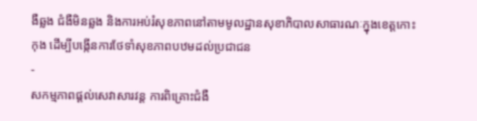ងឺឆ្លង ជំងឺមិនឆ្លង និងការអប់រំសុខភាពនៅតាមមូលដ្ឋានសុខាភិបាលសាធារណៈក្នុងខេត្តកោះកុង ដើម្បីបង្កើនការថែទាំសុខភាពបឋមដល់ប្រជាជន
-
សកម្មភាពផ្ដល់សេវាសារវន្ត ការពិគ្រោះជំងឺ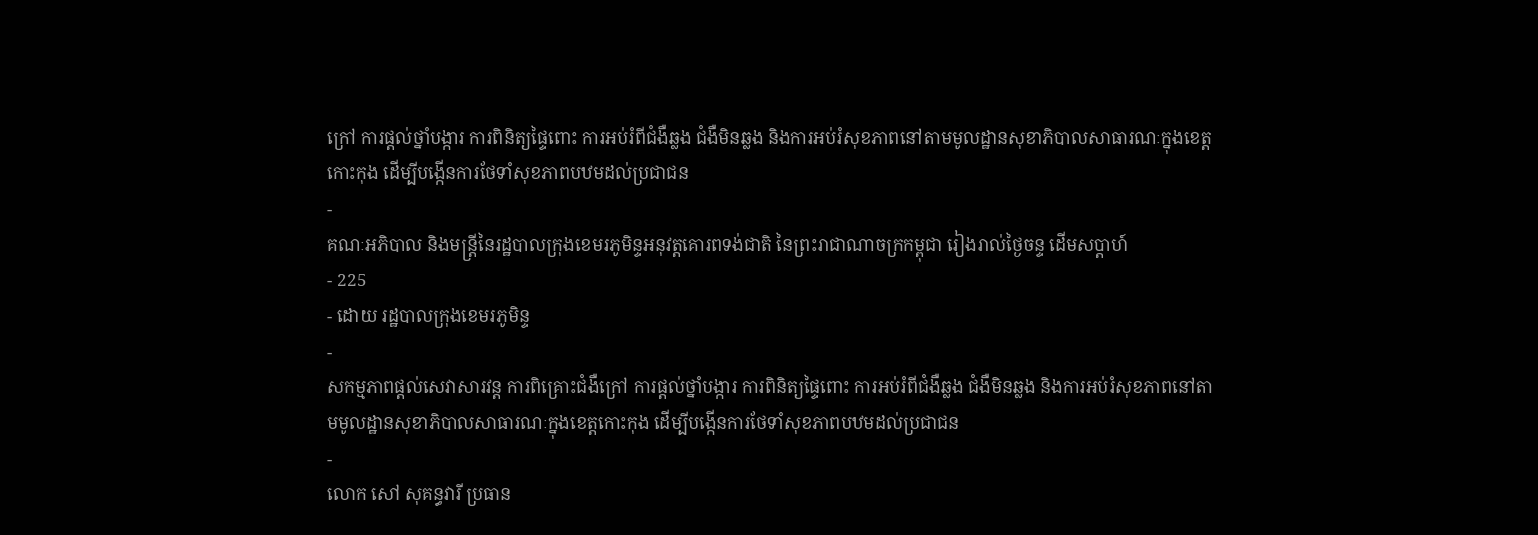ក្រៅ ការផ្ដល់ថ្នាំបង្ការ ការពិនិត្យផ្ទៃពោះ ការអប់រំពីជំងឺឆ្លង ជំងឺមិនឆ្លង និងការអប់រំសុខភាពនៅតាមមូលដ្ឋានសុខាភិបាលសាធារណៈក្នុងខេត្តកោះកុង ដើម្បីបង្កើនការថែទាំសុខភាពបឋមដល់ប្រជាជន
-
គណៈអភិបាល និងមន្ត្រីនៃរដ្ឋបាលក្រុងខេមរភូមិន្ទអនុវត្តគោរពទង់ជាតិ នៃព្រះរាជាណាចក្រកម្ពុជា រៀងរាល់ថ្ងៃចន្ទ ដើមសប្តាហ៍
- 225
- ដោយ រដ្ឋបាលក្រុងខេមរភូមិន្ទ
-
សកម្មភាពផ្ដល់សេវាសារវន្ត ការពិគ្រោះជំងឺក្រៅ ការផ្ដល់ថ្នាំបង្ការ ការពិនិត្យផ្ទៃពោះ ការអប់រំពីជំងឺឆ្លង ជំងឺមិនឆ្លង និងការអប់រំសុខភាពនៅតាមមូលដ្ឋានសុខាភិបាលសាធារណៈក្នុងខេត្តកោះកុង ដើម្បីបង្កើនការថែទាំសុខភាពបឋមដល់ប្រជាជន
-
លោក សៅ សុគន្ធវារី ប្រធាន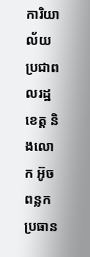ការិយាល័យប្រជាពលរដ្ឋខេត្ត និងលោក អ៊ូច ពន្លក ប្រធាន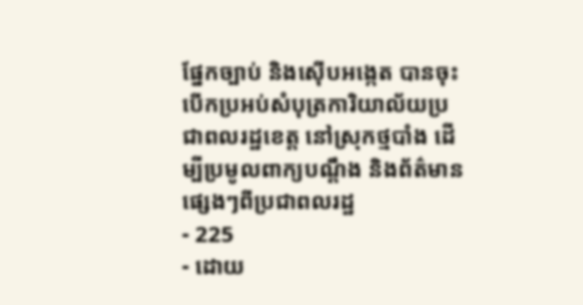ផ្នែកច្បាប់ និងស៊ើបអង្កេត បានចុះបើកប្រអប់សំបុត្រការិយាល័យប្រជាពលរដ្ឋខេត្ត នៅស្រុកថ្មបាំង ដើម្បីប្រមូលពាក្យបណ្តឹង និងព័ត៌មានផ្សេងៗពីប្រជាពលរដ្ឋ
- 225
- ដោយ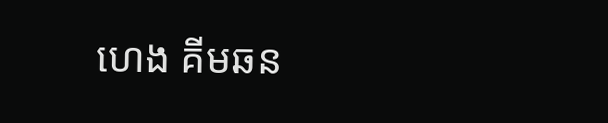ហេង គីមឆន